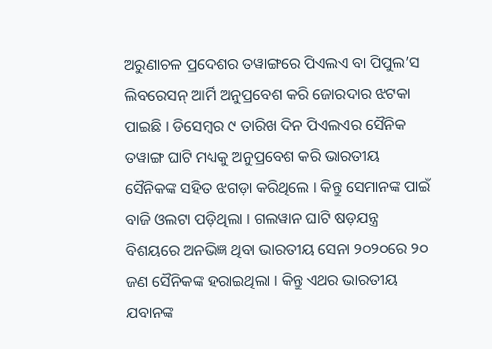ଅରୁଣାଚଳ ପ୍ରଦେଶର ତୱାଙ୍ଗରେ ପିଏଲଏ ବା ପିପୁଲ’ସ ଲିବରେସନ୍ ଆର୍ମି ଅନୁପ୍ରବେଶ କରି ଜୋରଦାର ଝଟକା ପାଇଛି । ଡିସେମ୍ବର ୯ ତାରିଖ ଦିନ ପିଏଲଏର ସୈନିକ ତୱାଙ୍ଗ ଘାଟି ମଧ୍ୟକୁ ଅନୁପ୍ରବେଶ କରି ଭାରତୀୟ ସୈନିକଙ୍କ ସହିତ ଝଗଡ଼ା କରିଥିଲେ । କିନ୍ତୁ ସେମାନଙ୍କ ପାଇଁ ବାଜି ଓଲଟା ପଡ଼ିଥିଲା । ଗଲୱାନ ଘାଟି ଷଡ଼ଯନ୍ତ୍ର ବିଶୟରେ ଅନଭିଜ୍ଞ ଥିବା ଭାରତୀୟ ସେନା ୨୦୨୦ରେ ୨୦ ଜଣ ସୈନିକଙ୍କ ହରାଇଥିଲା । କିନ୍ତୁ ଏଥର ଭାରତୀୟ ଯବାନଙ୍କ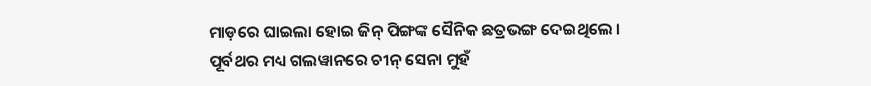ମାଡ଼ରେ ଘାଇଲା ହୋଇ ଜିନ୍ ପିଙ୍ଗଙ୍କ ସୈନିକ ଛତ୍ରଭଙ୍ଗ ଦେଇଥିଲେ । ପୂର୍ବଥର ମଧ୍ୟ ଗଲୱାନରେ ଚୀନ୍ ସେନା ମୁହଁ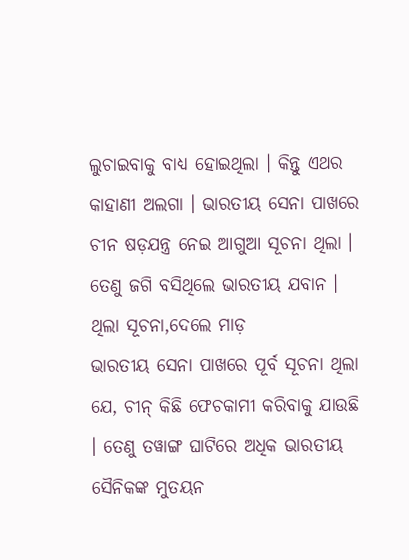ଲୁଚାଇବାକୁ ବାଧ୍ୟ ହୋଇଥିଲା । କିନ୍ତୁ ଏଥର କାହାଣୀ ଅଲଗା । ଭାରତୀୟ ସେନା ପାଖରେ ଚୀନ ଷଡ଼ଯନ୍ତ୍ର ନେଇ ଆଗୁଆ ସୂଚନା ଥିଲା । ତେଣୁ ଜଗି ବସିଥିଲେ ଭାରତୀୟ ଯବାନ ।
ଥିଲା ସୂଚନା,ଦେଲେ ମାଡ଼
ଭାରତୀୟ ସେନା ପାଖରେ ପୂର୍ବ ସୂଚନା ଥିଲା ଯେ, ଚୀନ୍ କିଛି ଫେଚକାମୀ କରିବାକୁ ଯାଉଛି । ତେଣୁ ତୱାଙ୍ଗ ଘାଟିରେ ଅଧିକ ଭାରତୀୟ ସୈନିକଙ୍କ ମୁତୟନ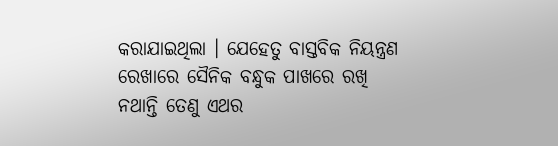କରାଯାଇଥିଲା । ଯେହେତୁ ବାସ୍ତବିକ ନିୟନ୍ତ୍ରଣ ରେଖାରେ ସୈନିକ ବନ୍ଧୁକ ପାଖରେ ରଖି ନଥାନ୍ତି ତେଣୁ ଏଥର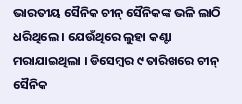ଭାରତୀୟ ସୈନିକ ଚୀନ୍ ସୈନିକଙ୍କ ଭଳି ଲାଠି ଧରିଥିଲେ । ଯେଉଁଥିରେ ଲୁହା କଣ୍ଟା ମରାଯାଇଥିଲା । ଡିସେମ୍ବର ୯ ତାରିଖରେ ଚୀନ୍ ସୈନିକ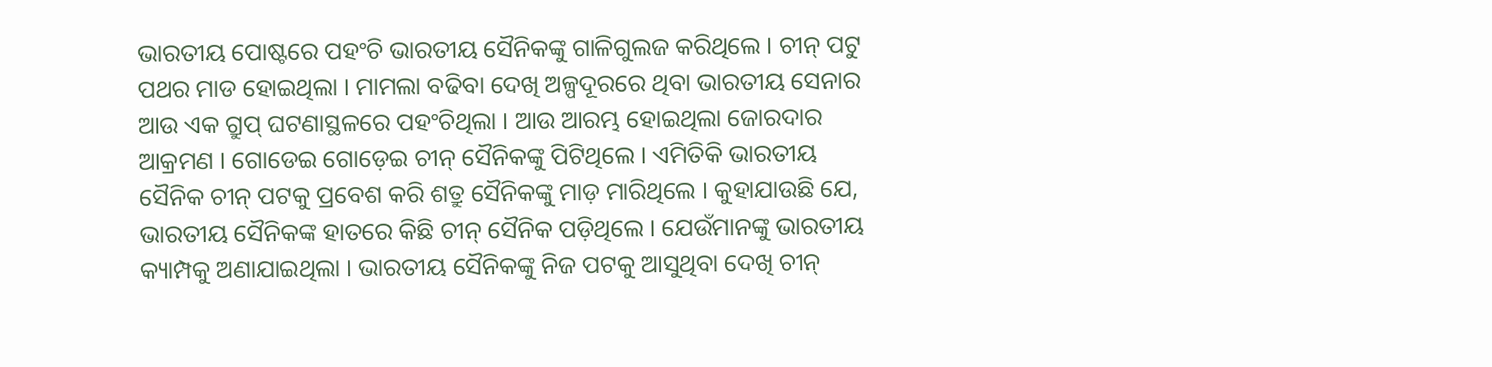ଭାରତୀୟ ପୋଷ୍ଟରେ ପହଂଚି ଭାରତୀୟ ସୈନିକଙ୍କୁ ଗାଳିଗୁଲଜ କରିଥିଲେ । ଚୀନ୍ ପଟୁ ପଥର ମାଡ ହୋଇଥିଲା । ମାମଲା ବଢିବା ଦେଖି ଅଳ୍ପଦୂରରେ ଥିବା ଭାରତୀୟ ସେନାର ଆଉ ଏକ ଗ୍ରୁପ୍ ଘଟଣାସ୍ଥଳରେ ପହଂଚିଥିଲା । ଆଉ ଆରମ୍ଭ ହୋଇଥିଲା ଜୋରଦାର ଆକ୍ରମଣ । ଗୋଡେଇ ଗୋଡ଼େଇ ଚୀନ୍ ସୈନିକଙ୍କୁ ପିଟିଥିଲେ । ଏମିତିକି ଭାରତୀୟ ସୈନିକ ଚୀନ୍ ପଟକୁ ପ୍ରବେଶ କରି ଶତ୍ରୁ ସୈନିକଙ୍କୁ ମାଡ଼ ମାରିଥିଲେ । କୁହାଯାଉଛି ଯେ, ଭାରତୀୟ ସୈନିକଙ୍କ ହାତରେ କିଛି ଚୀନ୍ ସୈନିକ ପଡ଼ିଥିଲେ । ଯେଉଁମାନଙ୍କୁ ଭାରତୀୟ କ୍ୟାମ୍ପକୁ ଅଣାଯାଇଥିଲା । ଭାରତୀୟ ସୈନିକଙ୍କୁ ନିଜ ପଟକୁ ଆସୁଥିବା ଦେଖି ଚୀନ୍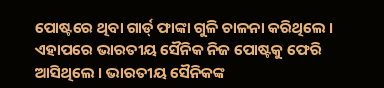ପୋଷ୍ଟରେ ଥିବା ଗାର୍ଡ୍ ଫାଙ୍କା ଗୁଳି ଚାଳନା କରିଥିଲେ । ଏହାପରେ ଭାରତୀୟ ସୈନିକ ନିଜ ପୋଷ୍ଟକୁ ଫେରି ଆସିଥିଲେ । ଭାରତୀୟ ସୈନିକଙ୍କ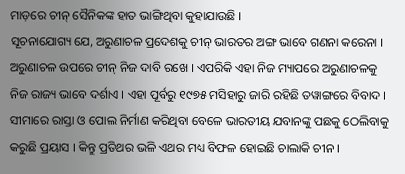ମାଡ଼ରେ ଚୀନ୍ ସୈନିକଙ୍କ ହାତ ଭାଙ୍ଗିଥିବା କୁହାଯାଉଛି ।
ସୂଚନାଯୋଗ୍ୟ ଯେ, ଅରୁଣାଚଳ ପ୍ରଦେଶକୁ ଚୀନ୍ ଭାରତର ଅଙ୍ଗ ଭାବେ ଗଣନା କରେନା । ଅରୁଣାଚଳ ଉପରେ ଚୀନ୍ ନିଜ ଦାବି ରଖେ । ଏପରିକି ଏହା ନିଜ ମ୍ୟାପରେ ଅରୁଣାଚଳକୁ ନିଜ ରାଜ୍ୟ ଭାବେ ଦର୍ଶାଏ । ଏହା ପୂର୍ବରୁ ୧୯୭୫ ମସିହାରୁ ଜାରି ରହିଛି ତୱାଙ୍ଗରେ ବିବାଦ । ସୀମାରେ ରାସ୍ତା ଓ ପୋଲ ନିର୍ମାଣ କରିଥିବା ବେଳେ ଭାରତୀୟ ଯବାନଙ୍କୁ ପଛକୁ ଠେଲିବାକୁ କରୁଛି ପ୍ରୟାସ । କିନ୍ତୁ ପ୍ରତିଥର ଭଳି ଏଥର ମଧ୍ୟ ବିଫଳ ହୋଇଛି ଚାଲାକି ଚୀନ ।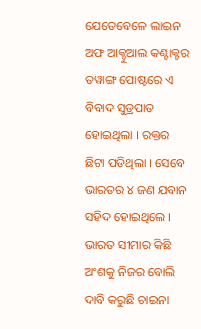ଯେତେବେଳେ ଲାଇନ ଅଫ ଆକ୍ଚୁଆଲ କଣ୍ଟାକ୍ଟର ତୱାଙ୍ଗ ପୋଷ୍ଟରେ ଏ ବିବାଦ ସୁତ୍ରପାତ ହୋଇଥିଲା । ରକ୍ତର ଛିଟା ପଡିଥିଲା । ସେବେ ଭାରତର ୪ ଜଣ ଯବାନ ସହିଦ ହୋଇଥିଲେ । ଭାରତ ସୀମାର କିଛି ଅଂଶକୁ ନିଜର ବୋଲି ଦାବି କରୁଛି ଚାଇନା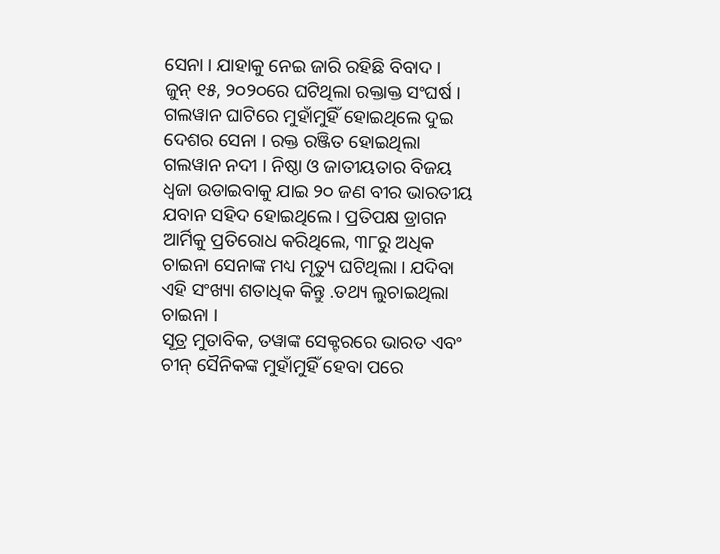ସେନା । ଯାହାକୁ ନେଇ ଜାରି ରହିଛି ବିବାଦ ।
ଜୁନ୍ ୧୫, ୨୦୨୦ରେ ଘଟିଥିଲା ରକ୍ତାକ୍ତ ସଂଘର୍ଷ । ଗଲୱାନ ଘାଟିରେ ମୁହାଁମୁହିଁ ହୋଇଥିଲେ ଦୁଇ ଦେଶର ସେନା । ରକ୍ତ ରଞ୍ଜିତ ହୋଇଥିଲା ଗଲୱାନ ନଦୀ । ନିଷ୍ଠା ଓ ଜାତୀୟତାର ବିଜୟ ଧ୍ୱଜା ଉଡାଇବାକୁ ଯାଇ ୨୦ ଜଣ ବୀର ଭାରତୀୟ ଯବାନ ସହିଦ ହୋଇଥିଲେ । ପ୍ରତିପକ୍ଷ ଡ୍ରାଗନ ଆର୍ମିକୁ ପ୍ରତିରୋଧ କରିଥିଲେ, ୩୮ରୁ ଅଧିକ ଚାଇନା ସେନାଙ୍କ ମଧ୍ୟ ମୃତ୍ୟୁ ଘଟିଥିଲା । ଯଦିବା ଏହି ସଂଖ୍ୟା ଶତାଧିକ କିନ୍ତୁ .ତଥ୍ୟ ଲୁଚାଇଥିଲା ଚାଇନା ।
ସୂତ୍ର ମୁତାବିକ, ତୱାଙ୍କ ସେକ୍ଟରରେ ଭାରତ ଏବଂ ଚୀନ୍ ସୈନିକଙ୍କ ମୁହାଁମୁହିଁ ହେବା ପରେ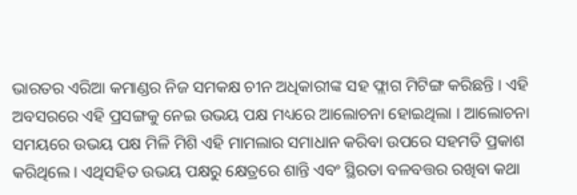ଭାରତର ଏରିଆ କମାଣ୍ଡର ନିଜ ସମକକ୍ଷ ଚୀନ ଅଧିକାରୀଙ୍କ ସହ ଫ୍ଲାଗ ମିଟିଙ୍ଗ କରିଛନ୍ତି । ଏହି ଅବସରରେ ଏହି ପ୍ରସଙ୍ଗକୁ ନେଇ ଉଭୟ ପକ୍ଷ ମଧ୍ୟରେ ଆଲୋଚନା ହୋଇଥିଲା । ଆଲୋଚନା ସମୟରେ ଉଭୟ ପକ୍ଷ ମିଳି ମିଶି ଏହି ମାମଲାର ସମାଧାନ କରିବା ଉପରେ ସହମତି ପ୍ରକାଶ କରିଥିଲେ । ଏଥିସହିତ ଉଭୟ ପକ୍ଷରୁ କ୍ଷେତ୍ରରେ ଶାନ୍ତି ଏବଂ ସ୍ଥିରତା ବଳବତ୍ତର ରଖିବା କଥା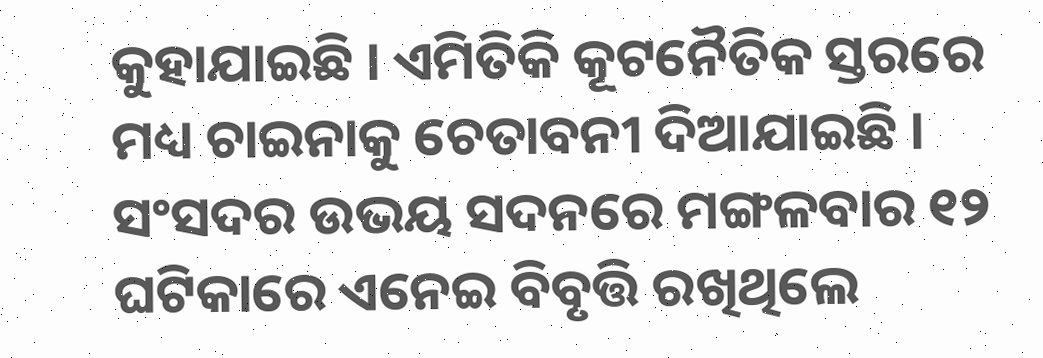କୁହାଯାଇଛି । ଏମିତିକି କୂଟନୈତିକ ସ୍ତରରେ ମଧ୍ୟ ଚାଇନାକୁ ଚେତାବନୀ ଦିଆଯାଇଛି ।
ସଂସଦର ଉଭୟ ସଦନରେ ମଙ୍ଗଳବାର ୧୨ ଘଟିକାରେ ଏନେଇ ବିବୃତ୍ତି ରଖିଥିଲେ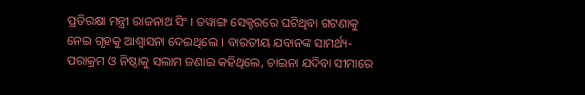ପ୍ରତିରକ୍ଷା ମନ୍ତ୍ରୀ ରାଜନାଥ ସିଂ । ତୱାଙ୍ଗ ସେକ୍ଟରରେ ଘଟିଥିବା ଗଟଣାକୁ ନେଇ ଗୃହକୁ ଆଶ୍ୱାସନା ଦେଇଥିଲେ । ବାରତୀୟ ଯବାନଙ୍କ ସାମର୍ଥ୍ୟ-ପରାକ୍ରମ ଓ ନିଷ୍ଠାକୁ ସଲାମ ଜଣାଇ କହିଥିଲେ, ଚାଇନା ଯଦିବା ସୀମାରେ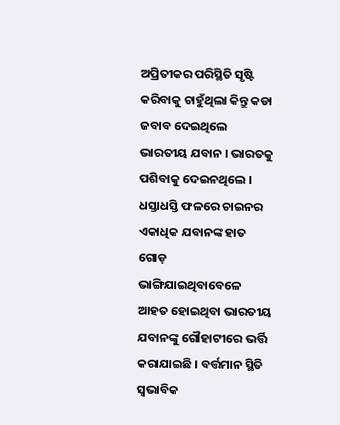ଅପ୍ରିତୀକର ପରିସ୍ଥିତି ସୃଷ୍ଟି କରିବାକୁ ଚାହୁଁଥିଲା କିନ୍ତୁ କଡା ଜବାବ ଦେଇଥିଲେ ଭାରତୀୟ ଯବାନ । ଭାରତକୁ ପଶିବାକୁ ଦେଇନଥିଲେ । ଧସ୍ତାଧସ୍ତି ଫଳରେ ଚାଇନର ଏକାଧିକ ଯବାନଙ୍କ ହାତ ଗୋଡ଼ ଭାଙ୍ଗିଯାଇଥିବାବେଳେ ଆହତ ହୋଇଥିବା ଭାରତୀୟ ଯବାନଙ୍କୁ ଗୌହାଟୀରେ ଭର୍ତ୍ତି କରାଯାଇଛି । ବର୍ତ୍ତମାନ ସ୍ଥିତି ସ୍ୱଭାବିକ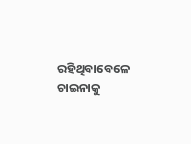ରହିଥିବାବେଳେ ଚାଇନାକୁ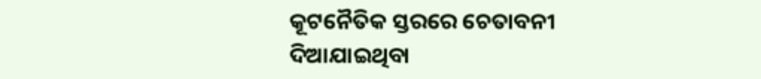କୂଟନୈତିକ ସ୍ତରରେ ଚେତାବନୀ ଦିଆଯାଇଥିବା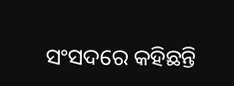ସଂସଦରେ କହିଛନ୍ତି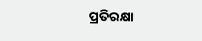ପ୍ରତିରକ୍ଷା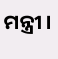ମନ୍ତ୍ରୀ ।